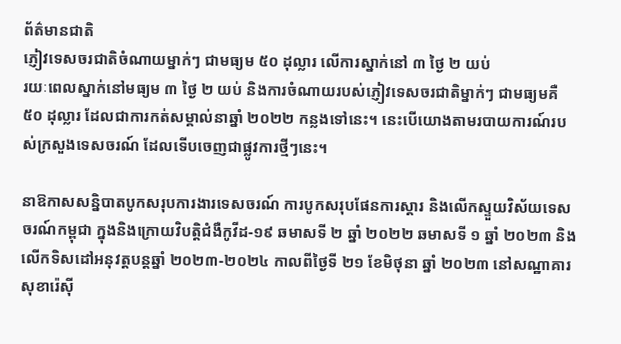ព័ត៌មានជាតិ
ភ្ញៀវទេសចរជាតិចំណាយម្នាក់ៗ ជាមធ្យម ៥០ ដុល្លារ លើការស្នាក់នៅ ៣ ថ្ងៃ ២ យប់
រយៈពេលស្នាក់នៅមធ្យម ៣ ថ្ងៃ ២ យប់ និងការចំណាយរបស់ភ្ញៀវទេសចរជាតិម្នាក់ៗ ជាមធ្យមគឺ ៥០ ដុល្លារ ដែលជាការកត់សម្គាល់នាឆ្នាំ ២០២២ កន្លងទៅនេះ។ នេះបើយោងតាមរបាយការណ៍របស់ក្រសួងទេសចរណ៍ ដែលទើបចេញជាផ្លូវការថ្មីៗនេះ។

នាឱកាសសន្និបាតបូកសរុបការងារទេសចរណ៍ ការបូកសរុបផែនការស្ដារ និងលើកស្ទួយវិស័យទេសចរណ៍កម្ពុជា ក្នុងនិងក្រោយវិបត្តិជំងឺកូវីដ-១៩ ឆមាសទី ២ ឆ្នាំ ២០២២ ឆមាសទី ១ ឆ្នាំ ២០២៣ និងលើកទិសដៅអនុវត្តបន្តឆ្នាំ ២០២៣-២០២៤ កាលពីថ្ងៃទី ២១ ខែមិថុនា ឆ្នាំ ២០២៣ នៅសណ្ឋាគារសុខារ៉េស៊ី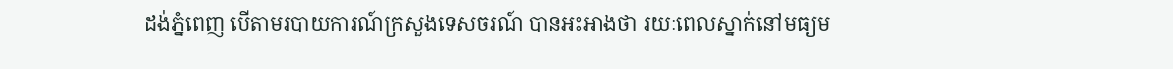ដង់ភ្នំពេញ បើតាមរបាយការណ៍ក្រសួងទេសចរណ៍ បានអះអាងថា រយៈពេលស្នាក់នៅមធ្យម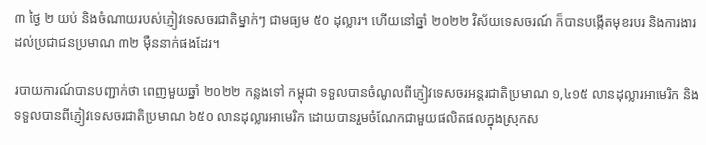៣ ថ្ងៃ ២ យប់ និងចំណាយរបស់ភ្ញៀវទេសចរជាតិម្នាក់ៗ ជាមធ្យម ៥០ ដុល្លារ។ ហើយនៅឆ្នាំ ២០២២ វិស័យទេសចរណ៍ ក៏បានបង្កើតមុខរបរ និងការងារដល់ប្រជាជនប្រមាណ ៣២ ម៉ឺននាក់ផងដែរ។

របាយការណ៍បានបញ្ជាក់ថា ពេញមួយឆ្នាំ ២០២២ កន្លងទៅ កម្ពុជា ទទួលបានចំណូលពីភ្ញៀវទេសចរអន្តរជាតិប្រមាណ ១,៤១៥ លានដុល្លារអាមេរិក និងទទួលបានពីភ្ញៀវទេសចរជាតិប្រមាណ ៦៥០ លានដុល្លារអាមេរិក ដោយបានរួមចំណែកជាមួយផលិតផលក្នុងស្រុកស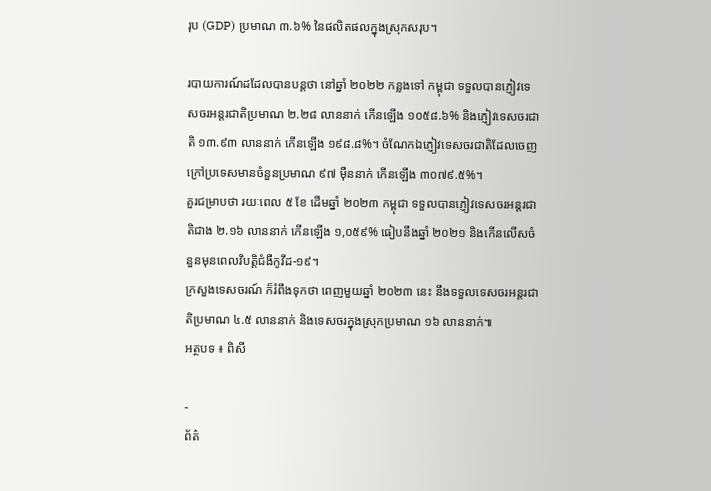រុប (GDP) ប្រមាណ ៣.៦% នៃផលិតផលក្នុងស្រុកសរុប។

របាយការណ៍ដដែលបានបន្តថា នៅឆ្នាំ ២០២២ កន្លងទៅ កម្ពុជា ទទួលបានភ្ញៀវទេសចរអន្តរជាតិប្រមាណ ២.២៨ លាននាក់ កើនឡើង ១០៥៨.៦% និងភ្ញៀវទេសចរជាតិ ១៣.៩៣ លាននាក់ កើនឡើង ១៩៨.៨%។ ចំណែកឯភ្ញៀវទេសចរជាតិដែលចេញក្រៅប្រទេសមានចំនួនប្រមាណ ៩៧ ម៉ឺននាក់ កើនឡើង ៣០៧៩.៥%។
គួរជម្រាបថា រយៈពេល ៥ ខែ ដើមឆ្នាំ ២០២៣ កម្ពុជា ទទួលបានភ្ញៀវទេសចរអន្តរជាតិជាង ២.១៦ លាននាក់ កើនឡើង ១,០៥៩% ធៀបនឹងឆ្នាំ ២០២១ និងកើនលើសចំនួនមុនពេលវិបត្តិជំងឺកូវីដ-១៩។
ក្រសួងទេសចរណ៍ ក៏រំពឹងទុកថា ពេញមួយឆ្នាំ ២០២៣ នេះ នឹងទទួលទេសចរអន្តរជាតិប្រមាណ ៤.៥ លាននាក់ និងទេសចរក្នុងស្រុកប្រមាណ ១៦ លាននាក់៕
អត្ថបទ ៖ ពិសី

-
ព័ត៌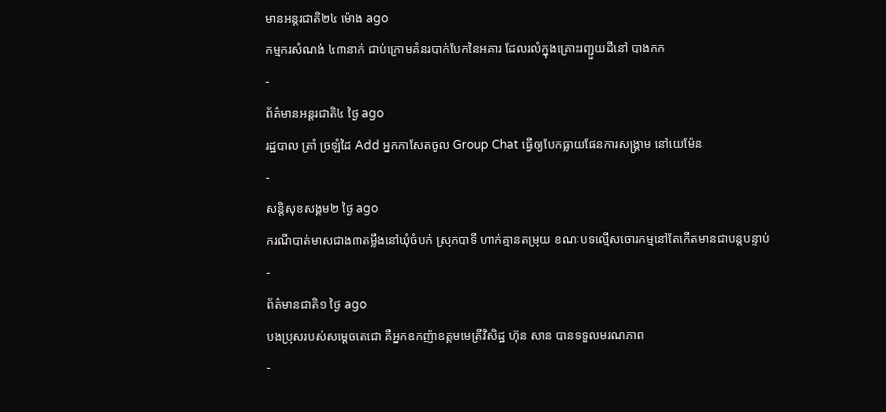មានអន្ដរជាតិ២៤ ម៉ោង ago
កម្មករសំណង់ ៤៣នាក់ ជាប់ក្រោមគំនរបាក់បែកនៃអគារ ដែលរលំក្នុងគ្រោះរញ្ជួយដីនៅ បាងកក
-
ព័ត៌មានអន្ដរជាតិ៤ ថ្ងៃ ago
រដ្ឋបាល ត្រាំ ច្រឡំដៃ Add អ្នកកាសែតចូល Group Chat ធ្វើឲ្យបែកធ្លាយផែនការសង្គ្រាម នៅយេម៉ែន
-
សន្តិសុខសង្គម២ ថ្ងៃ ago
ករណីបាត់មាសជាង៣តម្លឹងនៅឃុំចំបក់ ស្រុកបាទី ហាក់គ្មានតម្រុយ ខណៈបទល្មើសចោរកម្មនៅតែកើតមានជាបន្តបន្ទាប់
-
ព័ត៌មានជាតិ១ ថ្ងៃ ago
បងប្រុសរបស់សម្ដេចតេជោ គឺអ្នកឧកញ៉ាឧត្តមមេត្រីវិសិដ្ឋ ហ៊ុន សាន បានទទួលមរណភាព
-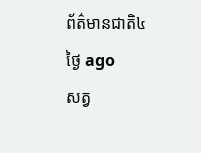ព័ត៌មានជាតិ៤ ថ្ងៃ ago
សត្វ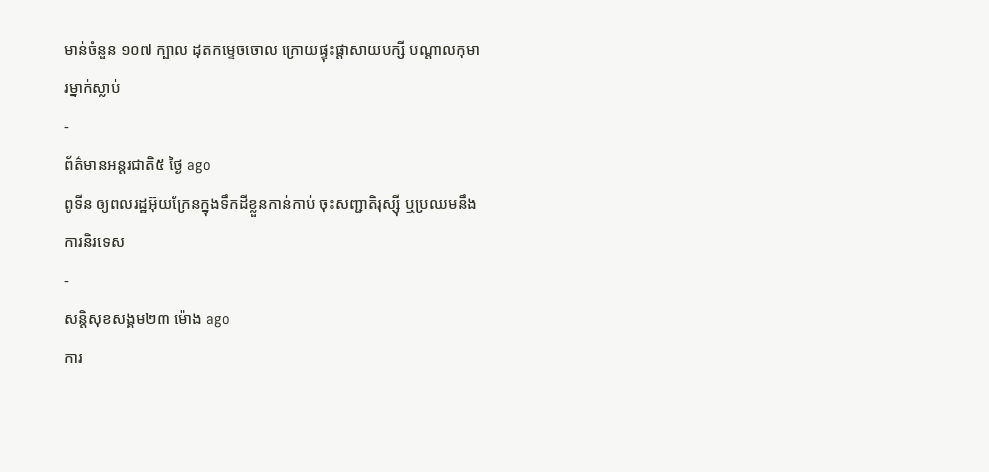មាន់ចំនួន ១០៧ ក្បាល ដុតកម្ទេចចោល ក្រោយផ្ទុះផ្ដាសាយបក្សី បណ្តាលកុមារម្នាក់ស្លាប់
-
ព័ត៌មានអន្ដរជាតិ៥ ថ្ងៃ ago
ពូទីន ឲ្យពលរដ្ឋអ៊ុយក្រែនក្នុងទឹកដីខ្លួនកាន់កាប់ ចុះសញ្ជាតិរុស្ស៊ី ឬប្រឈមនឹងការនិរទេស
-
សន្តិសុខសង្គម២៣ ម៉ោង ago
ការ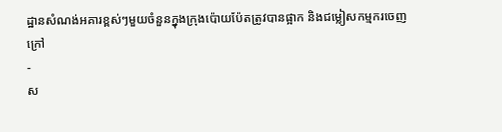ដ្ឋានសំណង់អគារខ្ពស់ៗមួយចំនួនក្នុងក្រុងប៉ោយប៉ែតត្រូវបានផ្អាក និងជម្លៀសកម្មករចេញក្រៅ
-
ស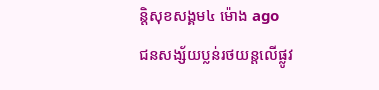ន្តិសុខសង្គម៤ ម៉ោង ago
ជនសង្ស័យប្លន់រថយន្តលើផ្លូវ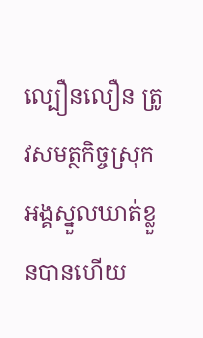ល្បឿនលឿន ត្រូវសមត្ថកិច្ចស្រុកអង្គស្នួលឃាត់ខ្លួនបានហើយ